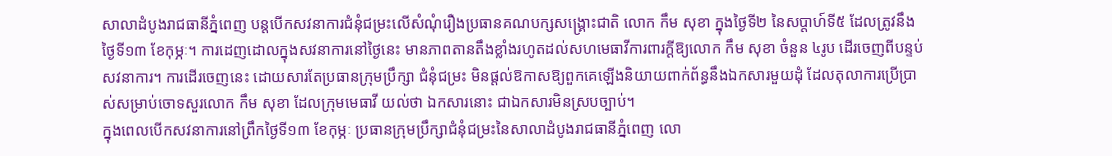សាលាដំបូងរាជធានីភ្នំពេញ បន្តបើកសវនាការជំនុំជម្រះលើសំណុំរឿងប្រធានគណបក្សសង្គ្រោះជាតិ លោក កឹម សុខា ក្នុងថ្ងៃទី២ នៃសប្ដាហ៍ទី៥ ដែលត្រូវនឹងថ្ងៃទី១៣ ខែកុម្ភៈ។ ការដេញដោលក្នុងសវនាការនៅថ្ងៃនេះ មានភាពតានតឹងខ្លាំងរហូតដល់សហមេធាវីការពារក្តីឱ្យលោក កឹម សុខា ចំនួន ៤រូប ដើរចេញពីបន្ទប់សវនាការ។ ការដើរចេញនេះ ដោយសារតែប្រធានក្រុមប្រឹក្សា ជំនុំជម្រះ មិនផ្តល់ឱកាសឱ្យពួកគេឡើងនិយាយពាក់ព័ន្ធនឹងឯកសារមួយដុំ ដែលតុលាការប្រើប្រាស់សម្រាប់ចោទសួរលោក កឹម សុខា ដែលក្រុមមេធាវី យល់ថា ឯកសារនោះ ជាឯកសារមិនស្របច្បាប់។
ក្នុងពេលបើកសវនាការនៅព្រឹកថ្ងៃទី១៣ ខែកុម្ភៈ ប្រធានក្រុមប្រឹក្សាជំនុំជម្រះនៃសាលាដំបូងរាជធានីភ្នំពេញ លោ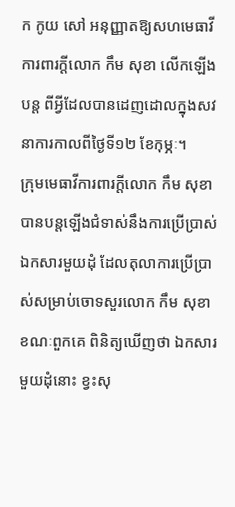ក កូយ សៅ អនុញ្ញាតឱ្យសហមេធាវីការពារក្តីលោក កឹម សុខា លើកឡើងបន្ត ពីអ្វីដែលបានដេញដោលក្នុងសវនាការកាលពីថ្ងៃទី១២ ខែកុម្ភៈ។
ក្រុមមេធាវីការពារក្តីលោក កឹម សុខា បានបន្តឡើងជំទាស់នឹងការប្រើប្រាស់ឯកសារមួយដុំ ដែលតុលាការប្រើប្រាស់សម្រាប់ចោទសួរលោក កឹម សុខា ខណៈពួកគេ ពិនិត្យឃើញថា ឯកសារ មួយដុំនោះ ខ្វះសុ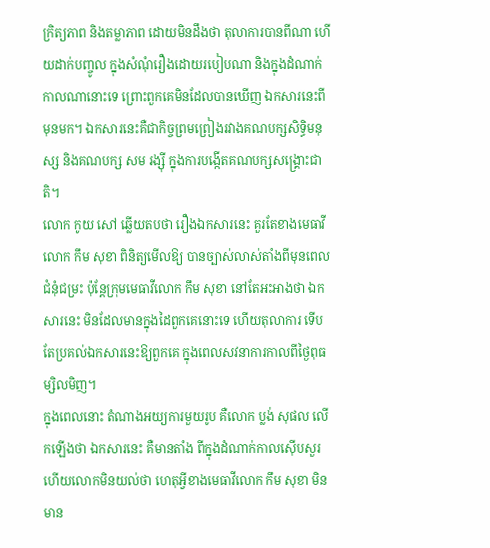ក្រិត្យភាព និងតម្លាភាព ដោយមិនដឹងថា តុលាការបានពីណា ហើយដាក់បញ្ចូល ក្នុងសំណុំរឿងដោយរបៀបណា និងក្នុងដំណាក់កាលណានោះទេ ព្រោះពួកគេមិនដែលបានឃើញ ឯកសារនេះពីមុនមក។ ឯកសារនេះគឺជាកិច្ចព្រមព្រៀងរវាងគណបក្សសិទ្ធិមនុស្ស និងគណបក្ស សម រង្ស៊ី ក្នុងការបង្កើតគណបក្សសង្គ្រោះជាតិ។
លោក កូយ សៅ ឆ្លើយតបថា រឿងឯកសារនេះ គួរតែខាងមេធាវីលោក កឹម សុខា ពិនិត្យមើលឱ្យ បានច្បាស់លាស់តាំងពីមុនពេលជំនុំជម្រះ ប៉ុន្តែក្រុមមេធាវីលោក កឹម សុខា នៅតែអះអាងថា ឯកសារនេះ មិនដែលមានក្នុងដៃពួកគេនោះទេ ហើយតុលាការ ទើបតែប្រគល់ឯកសារនេះឱ្យពួកគេ ក្នុងពេលសវនាការកាលពីថ្ងៃពុធ ម្សិលមិញ។
ក្នុងពេលនោះ តំណាងអយ្យការមួយរូប គឺលោក ប្លង់ សុផល លើកឡើងថា ឯកសារនេះ គឺមានតាំង ពីក្នុងដំណាក់កាលស៊ើបសួរ ហើយលោកមិនយល់ថា ហេតុអ្វីខាងមេធាវីលោក កឹម សុខា មិនមាន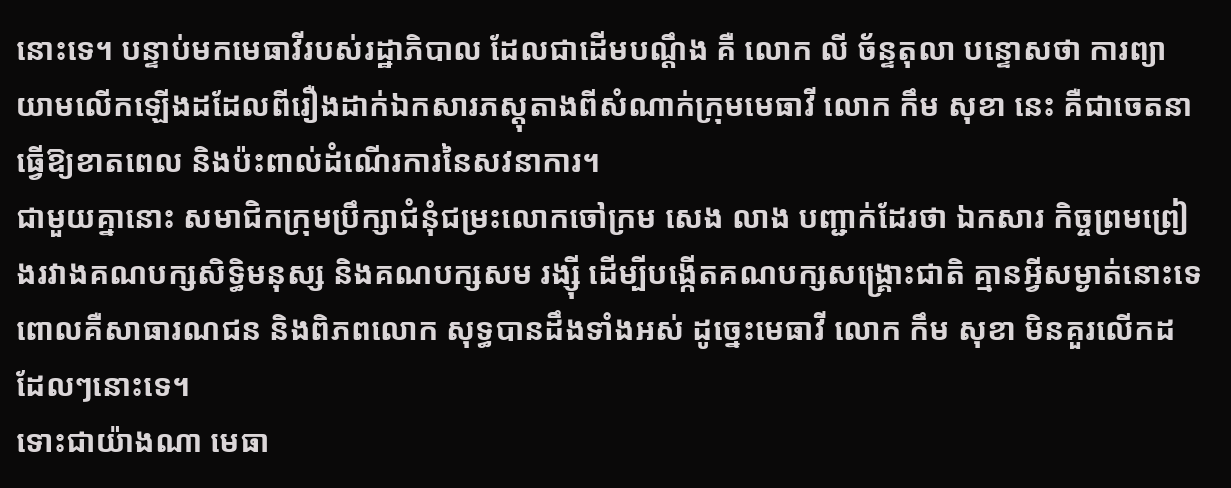នោះទេ។ បន្ទាប់មកមេធាវីរបស់រដ្ឋាភិបាល ដែលជាដើមបណ្តឹង គឺ លោក លី ច័ន្ទតុលា បន្ទោសថា ការព្យាយាមលើកឡើងដដែលពីរឿងដាក់ឯកសារភស្តុតាងពីសំណាក់ក្រុមមេធាវី លោក កឹម សុខា នេះ គឺជាចេតនាធ្វើឱ្យខាតពេល និងប៉ះពាល់ដំណើរការនៃសវនាការ។
ជាមួយគ្នានោះ សមាជិកក្រុមប្រឹក្សាជំនុំជម្រះលោកចៅក្រម សេង លាង បញ្ជាក់ដែរថា ឯកសារ កិច្ចព្រមព្រៀងរវាងគណបក្សសិទ្ធិមនុស្ស និងគណបក្សសម រង្ស៊ី ដើម្បីបង្កើតគណបក្សសង្គ្រោះជាតិ គ្មានអ្វីសម្ងាត់នោះទេ ពោលគឺសាធារណជន និងពិភពលោក សុទ្ធបានដឹងទាំងអស់ ដូច្នេះមេធាវី លោក កឹម សុខា មិនគួរលើកដដែលៗនោះទេ។
ទោះជាយ៉ាងណា មេធា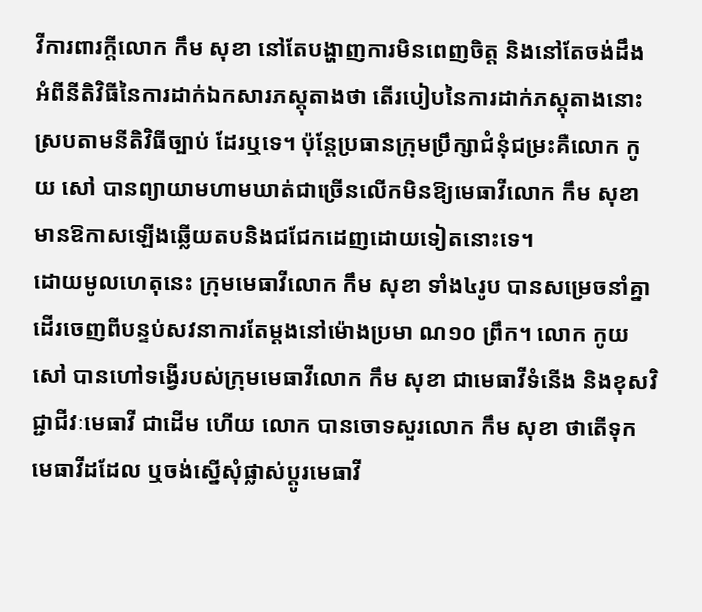វីការពារក្តីលោក កឹម សុខា នៅតែបង្ហាញការមិនពេញចិត្ត និងនៅតែចង់ដឹង អំពីនីតិវិធីនៃការដាក់ឯកសារភស្តុតាងថា តើរបៀបនៃការដាក់ភស្តុតាងនោះស្របតាមនីតិវិធីច្បាប់ ដែរឬទេ។ ប៉ុន្តែប្រធានក្រុមប្រឹក្សាជំនុំជម្រះគឺលោក កូយ សៅ បានព្យាយាមហាមឃាត់ជាច្រើនលើកមិនឱ្យមេធាវីលោក កឹម សុខា មានឱកាសឡើងឆ្លើយតបនិងជជែកដេញដោយទៀតនោះទេ។
ដោយមូលហេតុនេះ ក្រុមមេធាវីលោក កឹម សុខា ទាំង៤រូប បានសម្រេចនាំគ្នាដើរចេញពីបន្ទប់សវនាការតែម្ដងនៅម៉ោងប្រមា ណ១០ ព្រឹក។ លោក កូយ សៅ បានហៅទង្វើរបស់ក្រុមមេធាវីលោក កឹម សុខា ជាមេធាវីទំនើង និងខុសវិជ្ជាជីវៈមេធាវី ជាដើម ហើយ លោក បានចោទសួរលោក កឹម សុខា ថាតើទុកមេធាវីដដែល ឬចង់ស្នើសុំផ្លាស់ប្ដូរមេធាវី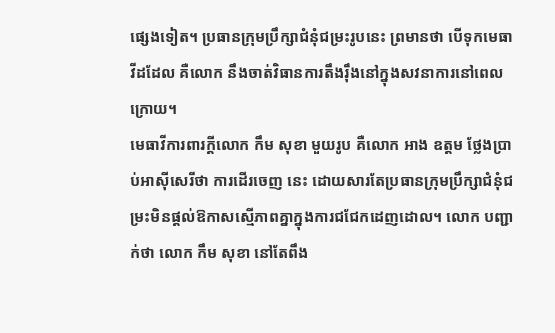ផ្សេងទៀត។ ប្រធានក្រុមប្រឹក្សាជំនុំជម្រះរូបនេះ ព្រមានថា បើទុកមេធាវីដដែល គឺលោក នឹងចាត់វិធានការតឹងរ៉ឹងនៅក្នុងសវនាការនៅពេលក្រោយ។
មេធាវីការពារក្តីលោក កឹម សុខា មួយរូប គឺលោក អាង ឧត្តម ថ្លែងប្រាប់អាស៊ីសេរីថា ការដើរចេញ នេះ ដោយសារតែប្រធានក្រុមប្រឹក្សាជំនុំជម្រះមិនផ្តល់ឱកាសស្មើភាពគ្នាក្នុងការជជែកដេញដោល។ លោក បញ្ជាក់ថា លោក កឹម សុខា នៅតែពឹង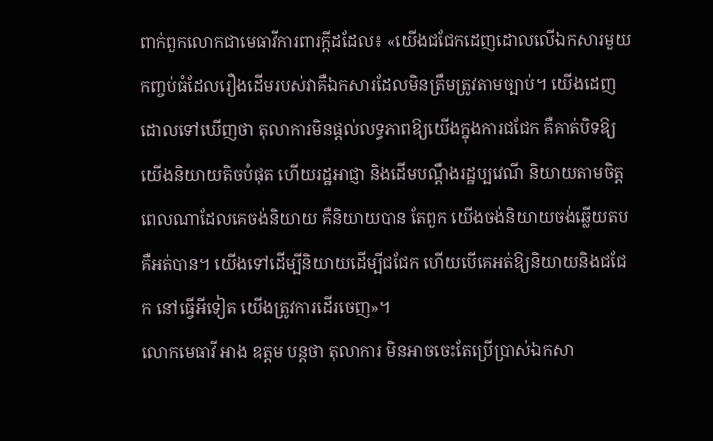ពាក់ពួកលោកជាមេធាវីការពារក្តីដដែល៖ «យើងជជែកដេញដោលលើឯកសារមួយកញ្ចប់ធំដែលរឿងដើមរបស់វាគឺឯកសារដែលមិនត្រឹមត្រូវតាមច្បាប់។ យើងដេញដោលទៅឃើញថា តុលាការមិនផ្ដល់លទ្ធភាពឱ្យយើងក្នុងការជជែក គឺគាត់បិទឱ្យយើងនិយាយតិចបំផុត ហើយរដ្ឋអាជ្ញា និងដើមបណ្ដឹងរដ្ឋប្បវេណី និយាយតាមចិត្ត ពេលណាដែលគេចង់និយាយ គឺនិយាយបាន តែពួក យើងចង់និយាយចង់ឆ្លើយតបគឺអត់បាន។ យើងទៅដើម្បីនិយាយដើម្បីជជែក ហើយបើគេអត់ឱ្យនិយាយនិងជជែក នៅធ្វើអីទៀត យើងត្រូវការដើរចេញ»។
លោកមេធាវី អាង ឧត្តម បន្តថា តុលាការ មិនអាចចេះតែប្រើប្រាស់ឯកសា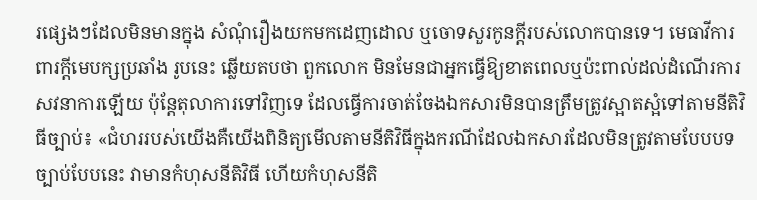រផ្សេងៗដែលមិនមានក្នុង សំណុំរឿងយកមកដេញដោល ឬចោទសួរកូនក្តីរបស់លោកបានទេ។ មេធាវីការពារក្តីមេបក្សប្រឆាំង រូបនេះ ឆ្លើយតបថា ពួកលោក មិនមែនជាអ្នកធ្វើឱ្យខាតពេលឬប៉ះពាល់ដល់ដំណើរការសវនាការឡើយ ប៉ុន្តែតុលាការទៅវិញទេ ដែលធ្វើការចាត់ចែងឯកសារមិនបានត្រឹមត្រូវស្អាតស្អំទៅតាមនីតិវិធីច្បាប់៖ «ជំហររបស់យើងគឺយើងពិនិត្យមើលតាមនីតិវិធីក្នុងករណីដែលឯកសារដែលមិនត្រូវតាមបែបបទច្បាប់បែបនេះ វាមានកំហុសនីតិវិធី ហើយកំហុសនីតិ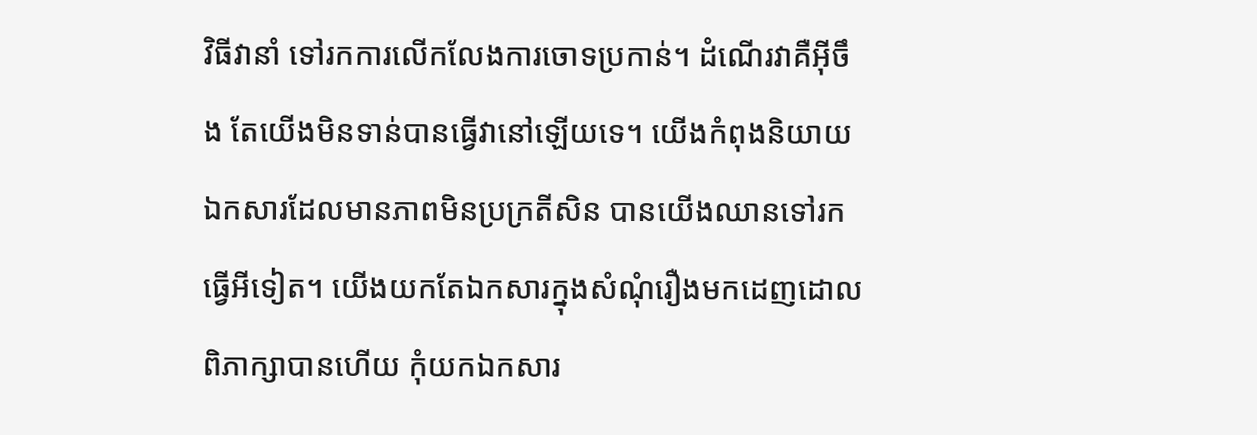វិធីវានាំ ទៅរកការលើកលែងការចោទប្រកាន់។ ដំណើរវាគឺអ៊ីចឹង តែយើងមិនទាន់បានធ្វើវានៅឡើយទេ។ យើងកំពុងនិយាយឯកសារដែលមានភាពមិនប្រក្រតីសិន បានយើងឈានទៅរកធ្វើអីទៀត។ យើងយកតែឯកសារក្នុងសំណុំរឿងមកដេញដោលពិភាក្សាបានហើយ កុំយកឯកសារ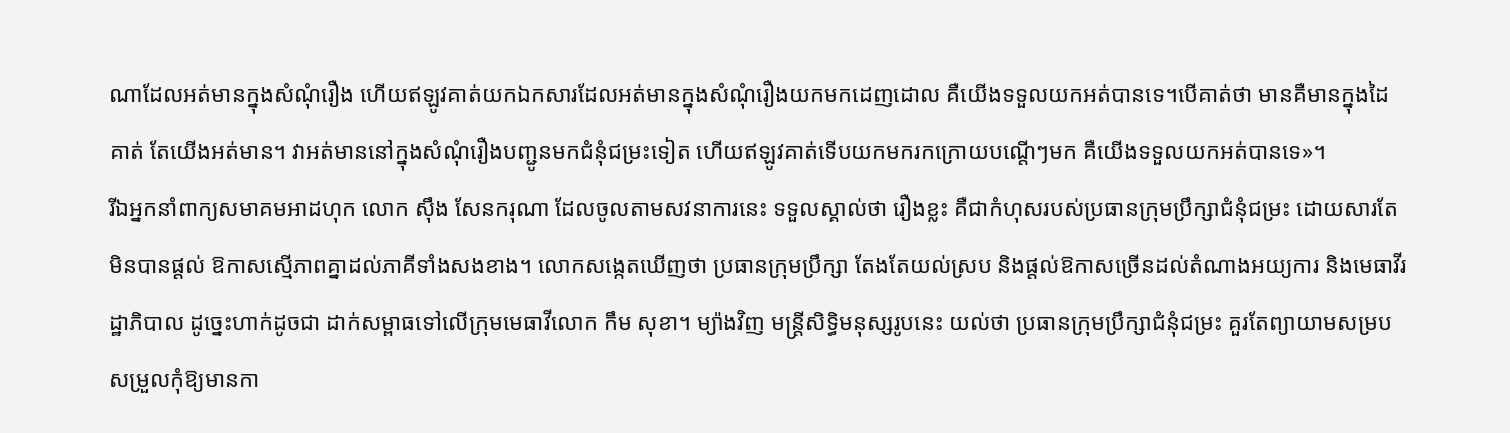ណាដែលអត់មានក្នុងសំណុំរឿង ហើយឥឡូវគាត់យកឯកសារដែលអត់មានក្នុងសំណុំរឿងយកមកដេញដោល គឺយើងទទួលយកអត់បានទេ។បើគាត់ថា មានគឺមានក្នុងដៃគាត់ តែយើងអត់មាន។ វាអត់មាននៅក្នុងសំណុំរឿងបញ្ជូនមកជំនុំជម្រះទៀត ហើយឥឡូវគាត់ទើបយកមករកក្រោយបណ្តើៗមក គឺយើងទទួលយកអត់បានទេ»។
រីឯអ្នកនាំពាក្យសមាគមអាដហុក លោក ស៊ឹង សែនករុណា ដែលចូលតាមសវនាការនេះ ទទួលស្គាល់ថា រឿងខ្លះ គឺជាកំហុសរបស់ប្រធានក្រុមប្រឹក្សាជំនុំជម្រះ ដោយសារតែមិនបានផ្តល់ ឱកាសស្មើភាពគ្នាដល់ភាគីទាំងសងខាង។ លោកសង្កេតឃើញថា ប្រធានក្រុមប្រឹក្សា តែងតែយល់ស្រប និងផ្តល់ឱកាសច្រើនដល់តំណាងអយ្យការ និងមេធាវីរដ្ឋាភិបាល ដូច្នេះហាក់ដូចជា ដាក់សម្ពាធទៅលើក្រុមមេធាវីលោក កឹម សុខា។ ម្យ៉ាងវិញ មន្ត្រីសិទ្ធិមនុស្សរូបនេះ យល់ថា ប្រធានក្រុមប្រឹក្សាជំនុំជម្រះ គួរតែព្យាយាមសម្របសម្រួលកុំឱ្យមានកា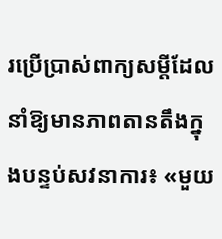រប្រើប្រាស់ពាក្យសម្តីដែល នាំឱ្យមានភាពតានតឹងក្នុងបន្ទប់សវនាការ៖ «មួយ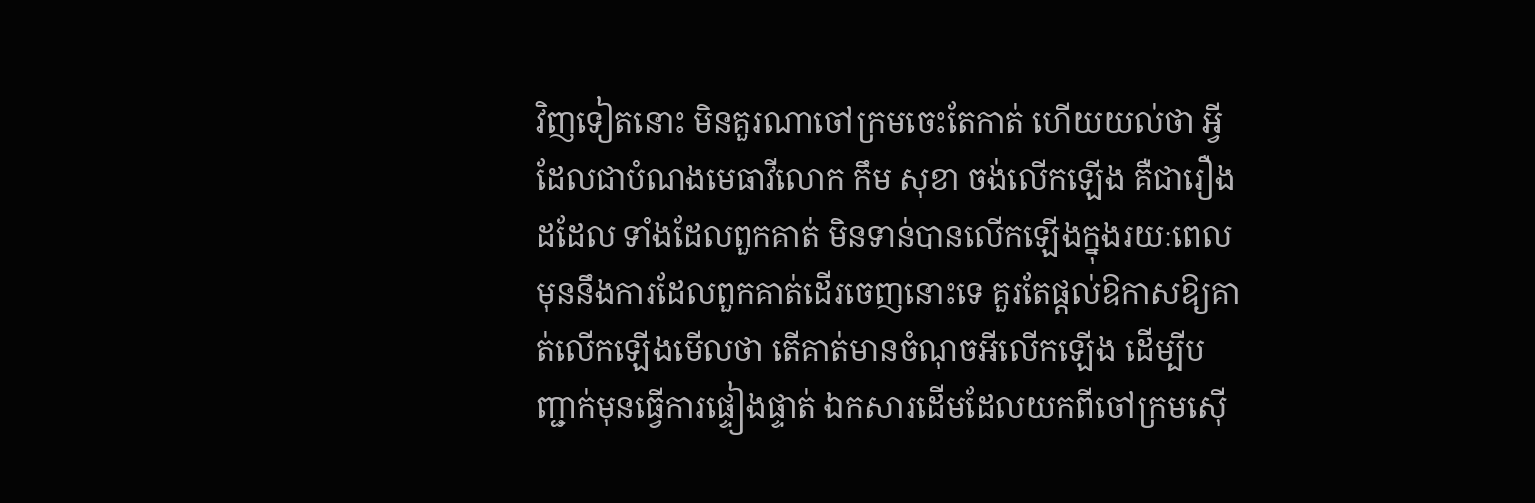វិញទៀតនោះ មិនគួរណាចៅក្រមចេះតែកាត់ ហើយយល់ថា អ្វីដែលជាបំណងមេធាវីលោក កឹម សុខា ចង់លើកឡើង គឺជារឿងដដែល ទាំងដែលពួកគាត់ មិនទាន់បានលើកឡើងក្នុងរយៈពេលមុននឹងការដែលពួកគាត់ដើរចេញនោះទេ គួរតែផ្តល់ឱកាសឱ្យគាត់លើកឡើងមើលថា តើគាត់មានចំណុចអីលើកឡើង ដើម្បីបញ្ជាក់មុនធ្វើការផ្ទៀងផ្ទាត់ ឯកសារដើមដែលយកពីចៅក្រមស៊ើ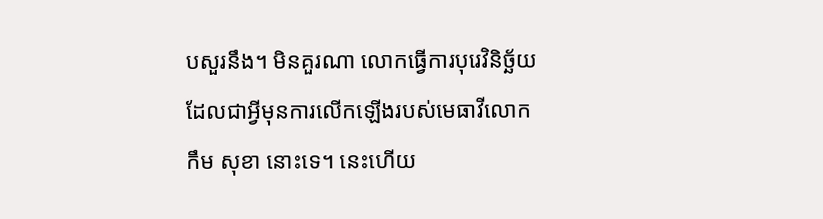បសួរនឹង។ មិនគួរណា លោកធ្វើការបុរេវិនិច្ឆ័យដែលជាអ្វីមុនការលើកឡើងរបស់មេធាវីលោក កឹម សុខា នោះទេ។ នេះហើយ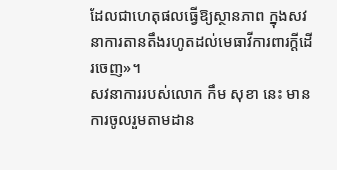ដែលជាហេតុផលធ្វើឱ្យស្ថានភាព ក្នុងសវនាការតានតឹងរហូតដល់មេធាវីការពារក្តីដើរចេញ»។
សវនាការរបស់លោក កឹម សុខា នេះ មានការចូលរួមតាមដាន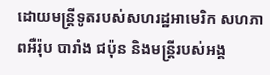ដោយមន្ត្រីទូតរបស់សហរដ្ឋអាមេរិក សហភាពអឺរ៉ុប បារាំង ជប៉ុន និងមន្ត្រីរបស់អង្គ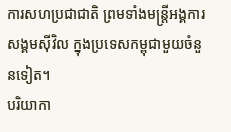ការសហប្រជាជាតិ ព្រមទាំងមន្ត្រីអង្គការសង្គមស៊ីវិល ក្នុងប្រទេសកម្ពុជាមួយចំនួនទៀត។
បរិយាកា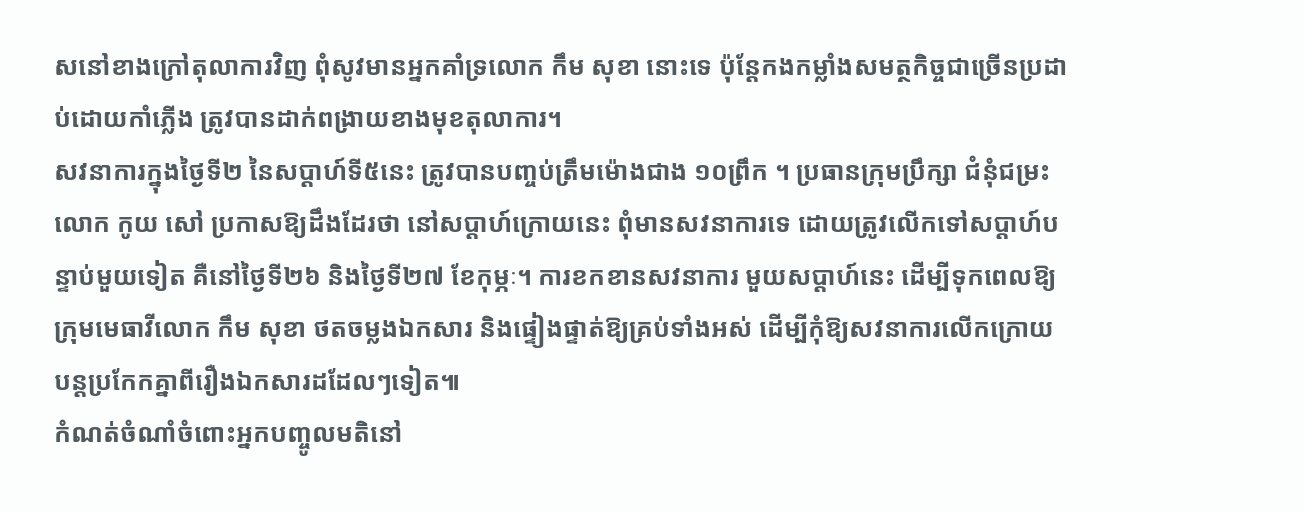សនៅខាងក្រៅតុលាការវិញ ពុំសូវមានអ្នកគាំទ្រលោក កឹម សុខា នោះទេ ប៉ុន្តែកងកម្លាំងសមត្ថកិច្ចជាច្រើនប្រដាប់ដោយកាំភ្លើង ត្រូវបានដាក់ពង្រាយខាងមុខតុលាការ។
សវនាការក្នុងថ្ងៃទី២ នៃសប្ដាហ៍ទី៥នេះ ត្រូវបានបញ្ចប់ត្រឹមម៉ោងជាង ១០ព្រឹក ។ ប្រធានក្រុមប្រឹក្សា ជំនុំជម្រះ លោក កូយ សៅ ប្រកាសឱ្យដឹងដែរថា នៅសប្ដាហ៍ក្រោយនេះ ពុំមានសវនាការទេ ដោយត្រូវលើកទៅសប្ដាហ៍បន្ទាប់មួយទៀត គឺនៅថ្ងៃទី២៦ និងថ្ងៃទី២៧ ខែកុម្ភៈ។ ការខកខានសវនាការ មួយសប្ដាហ៍នេះ ដើម្បីទុកពេលឱ្យក្រុមមេធាវីលោក កឹម សុខា ថតចម្លងឯកសារ និងផ្ទៀងផ្ទាត់ឱ្យគ្រប់ទាំងអស់ ដើម្បីកុំឱ្យសវនាការលើកក្រោយ បន្តប្រកែកគ្នាពីរឿងឯកសារដដែលៗទៀត៕
កំណត់ចំណាំចំពោះអ្នកបញ្ចូលមតិនៅ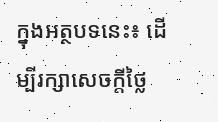ក្នុងអត្ថបទនេះ៖ ដើម្បីរក្សាសេចក្ដីថ្លៃ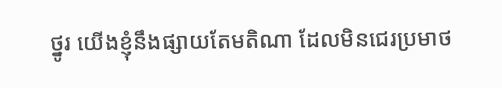ថ្នូរ យើងខ្ញុំនឹងផ្សាយតែមតិណា ដែលមិនជេរប្រមាថ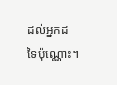ដល់អ្នកដទៃប៉ុណ្ណោះ។